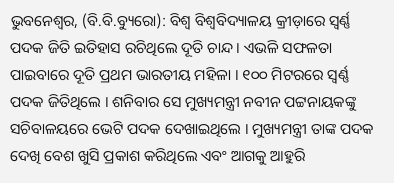ଭୁବନେଶ୍ୱର, (ବି.ବି.ବ୍ୟୁରୋ): ବିଶ୍ୱ ବିଶ୍ୱବିଦ୍ୟାଳୟ କ୍ରୀଡ଼ାରେ ସ୍ୱର୍ଣ୍ଣ ପଦକ ଜିତି ଇତିହାସ ରଚିଥିଲେ ଦୂତି ଚାନ୍ଦ । ଏଭଳି ସଫଳତା ପାଇବାରେ ଦୂତି ପ୍ରଥମ ଭାରତୀୟ ମହିଳା । ୧୦୦ ମିଟରରେ ସ୍ୱର୍ଣ୍ଣ ପଦକ ଜିତିଥିଲେ । ଶନିବାର ସେ ମୁଖ୍ୟମନ୍ତ୍ରୀ ନବୀନ ପଟ୍ଟନାୟକଙ୍କୁ ସଚିବାଳୟରେ ଭେଟି ପଦକ ଦେଖାଇଥିଲେ । ମୁଖ୍ୟମନ୍ତ୍ରୀ ତାଙ୍କ ପଦକ ଦେଖି ବେଶ ଖୁସି ପ୍ରକାଶ କରିଥିଲେ ଏବଂ ଆଗକୁ ଆହୁରି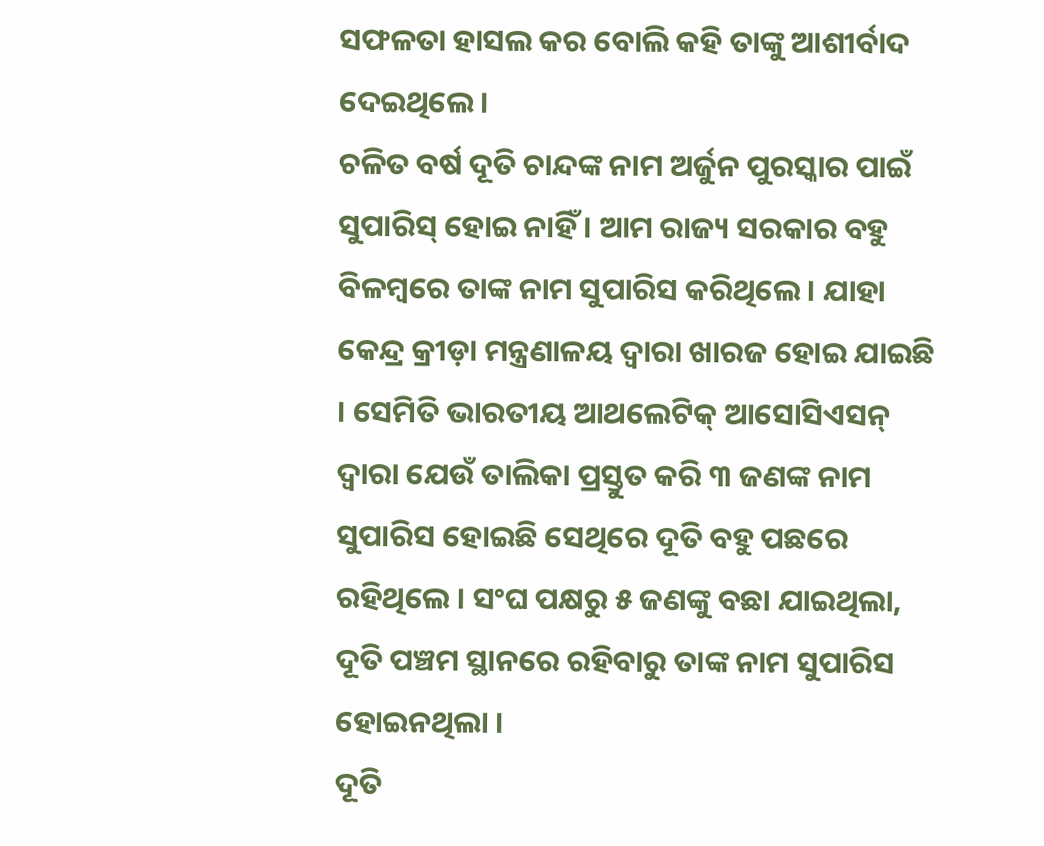ସଫଳତା ହାସଲ କର ବୋଲି କହି ତାଙ୍କୁ ଆଶୀର୍ବାଦ ଦେଇଥିଲେ ।
ଚଳିତ ବର୍ଷ ଦୂତି ଚାନ୍ଦଙ୍କ ନାମ ଅର୍ଜୁନ ପୁରସ୍କାର ପାଇଁ ସୁପାରିସ୍ ହୋଇ ନାହିଁ । ଆମ ରାଜ୍ୟ ସରକାର ବହୁ ବିଳମ୍ବରେ ତାଙ୍କ ନାମ ସୁପାରିସ କରିଥିଲେ । ଯାହା କେନ୍ଦ୍ର କ୍ରୀଡ଼ା ମନ୍ତ୍ରଣାଳୟ ଦ୍ୱାରା ଖାରଜ ହୋଇ ଯାଇଛି । ସେମିତି ଭାରତୀୟ ଆଥଲେଟିକ୍ ଆସୋସିଏସନ୍ ଦ୍ୱାରା ଯେଉଁ ତାଲିକା ପ୍ରସ୍ତୁତ କରି ୩ ଜଣଙ୍କ ନାମ ସୁପାରିସ ହୋଇଛି ସେଥିରେ ଦୂତି ବହୁ ପଛରେ ରହିଥିଲେ । ସଂଘ ପକ୍ଷରୁ ୫ ଜଣଙ୍କୁ ବଛା ଯାଇଥିଲା, ଦୂତି ପଞ୍ଚମ ସ୍ଥାନରେ ରହିବାରୁ ତାଙ୍କ ନାମ ସୁପାରିସ ହୋଇନଥିଲା ।
ଦୂତି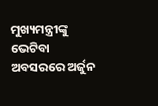ମୁଖ୍ୟମନ୍ତ୍ରୀଙ୍କୁ ଭେଟିବା ଅବସରରେ ଅର୍ଜୁନ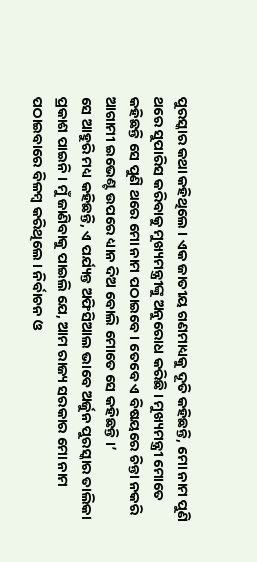ପୁରସ୍କାର କଥା କହିଥିଲେ । ଏକ ଜାତୀୟ ଗଣମାଧ୍ୟକୁ ଦୂତି କହିଛନ୍ତି, ମୋ ନାମ ପୁଣି ଥରେ ସୁପାରିସ କରିବାକୁ ମୁଖ୍ୟମନ୍ତ୍ରୀଙ୍କୁ ଅନୁରୋଧ କରିଛି । ମୁଖ୍ୟମନ୍ତ୍ରୀ ମୋତେ କହିଛନ୍ତି ସେ ପୁଣି ଥରେ ମୋ ନାମ ପଠାଇବେ । ତେବେ ଏ ବିଷୟରେ ଚିନ୍ତା ନକରି ଆଗାମୀ ଇଭେଣ୍ଟ ଉପରେ ଧ୍ୟାନ ଦିଅ ବୋଲି ମୋତେ ସେ କହିଛନ୍ତି ।’
ସେ ଆହୁରି ମଧ୍ୟ କହିଛନ୍ତି, ଏ ପର୍ଯ୍ୟନ୍ତ ଅଫିସିଆଲ ଭାବେ ଅର୍ଜୁନ ପୁରସ୍କାର ତାଲିକା ପ୍ରକାଶ ପାଇନି । ମୁଁ ଜାଣିବାକୁ ପାଇଲି ଯେ, ଆମ ରାଜ୍ୟ ସରକାର ମୋ ନାମ ପଠାଇବାରେ ବିଳମ୍ବ କରିଥିଲେ । ନିର୍ବାଚନ ଓ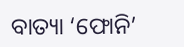ବାତ୍ୟା ‘ଫୋନି’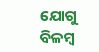ଯୋଗୁ ବିଳମ୍ବ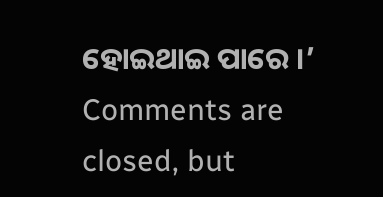ହୋଇଥାଇ ପାରେ ।’
Comments are closed, but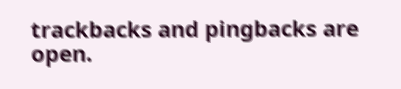trackbacks and pingbacks are open.